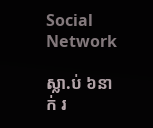Social Network

ស្លា.ប់ ៦នាក់ រ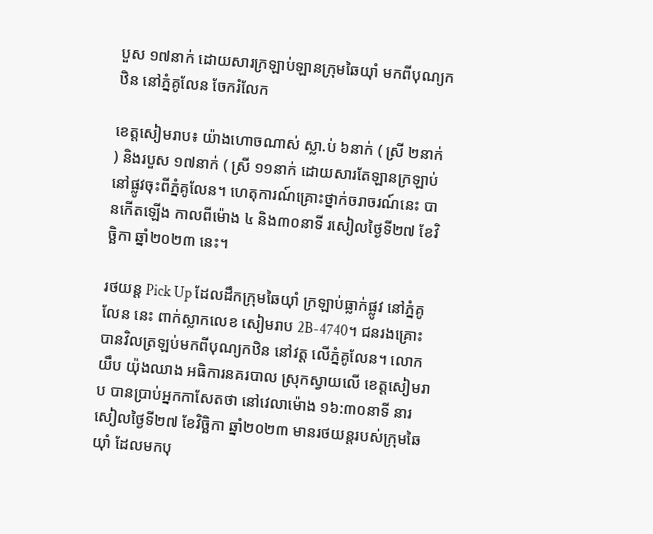បួស ១៧នាក់ ដោយសារក្រឡាប់ឡានក្រុមឆៃយ៉ាំ មកពីបុណ្យកឋិន នៅភ្នំគូលែន ចែករំលែក

ខេត្តសៀមរាប៖ យ៉ាងហោចណាស់ ស្លា.ប់ ៦នាក់ ( ស្រី ២នាក់ ) និងរបួស ១៧នាក់ ( ស្រី ១១នាក់ ដោយសារតែឡានក្រឡាប់ នៅផ្លូវចុះពីភ្នំគូលែន។ ហេតុការណ៍គ្រោះថ្នាក់ចរាចរណ៍នេះ បានកើតឡើង កាលពីម៉ោង ៤ និង៣០នាទី រសៀលថ្ងៃទី២៧ ខែវិច្ឆិកា ឆ្នាំ២០២៣ នេះ។

រថយន្ត Pick Up ដែលដឹកក្រុមឆៃយ៉ាំ ក្រឡាប់ធ្លាក់ផ្លូវ នៅភ្នំគូលែន នេះ ពាក់ស្លាកលេខ សៀមរាប 2B-4740។ ជនរងគ្រោះ បានវិលត្រឡប់មកពីបុណ្យកឋិន នៅវត្ត លើភ្នំគូលែន។ លោក យឹប យ៉ុងឈាង អធិការនគរបាល ស្រុកស្វាយលើ ខេត្តសៀមរាប បានប្រាប់អ្នកកាសែតថា នៅវេលាម៉ោង ១៦:៣០នាទី នារសៀលថ្ងៃទី២៧ ខែវិច្ឆិកា ឆ្នាំ២០២៣ មានរថយន្តរបស់ក្រុមឆៃយ៉ាំ ដែលមកបុ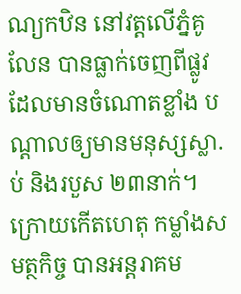ណ្យកឋិន នៅវត្តលើភ្នំគូលែន បានធ្លាក់ចេញពីផ្លូវ ដែលមានចំណោតខ្លាំង បណ្តាលឲ្យមានមនុស្សស្លា.ប់ និងរបួស ២៣នាក់។ ក្រោយកើតហេតុ កម្លាំងសមត្ថកិច្ច បានអន្តរាគម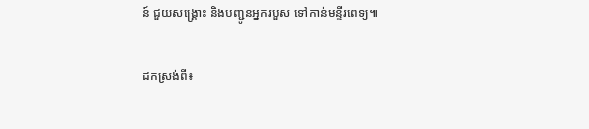ន៍ ជួយសង្គ្រោះ និងបញ្ជូនអ្នករបួស ទៅកាន់មន្ទីរពេទ្យ៕

ដកស្រង់ពី៖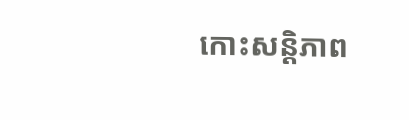កោះសន្តិភាព